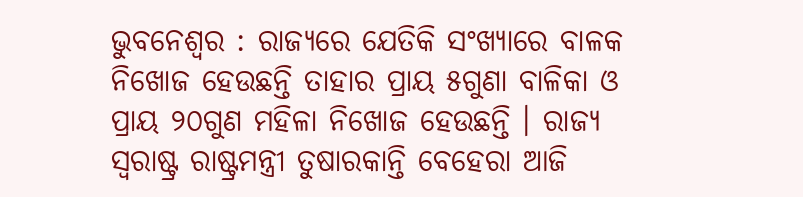ଭୁବନେଶ୍ୱର : ରାଜ୍ୟରେ ଯେତିକି ସଂଖ୍ୟାରେ ବାଳକ ନିଖୋଜ ହେଉଛନ୍ତି ତାହାର ପ୍ରାୟ ୫ଗୁଣା ବାଳିକା ଓ ପ୍ରାୟ ୨୦ଗୁଣ ମହିଳା ନିଖୋଜ ହେଉଛନ୍ତି । ରାଜ୍ୟ ସ୍ୱରାଷ୍ଟ୍ର ରାଷ୍ଟ୍ରମନ୍ତ୍ରୀ ତୁଷାରକାନ୍ତି ବେହେରା ଆଜି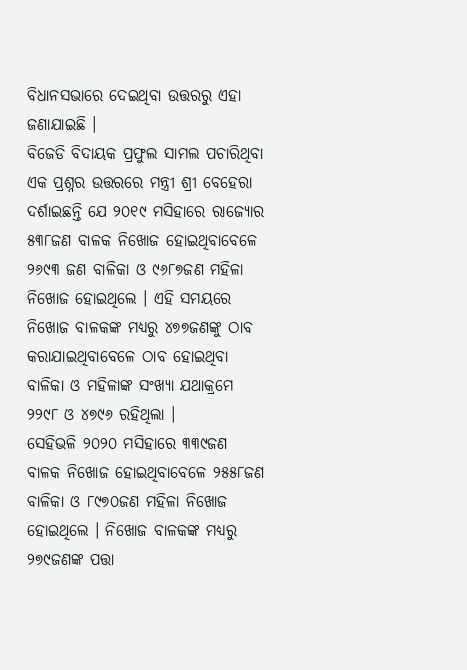ବିଧାନସଭାରେ ଦେଇଥିବା ଉତ୍ତରରୁ ଏହା ଜଣାଯାଇଛି ।
ବିଜେଡି ବିଦାୟକ ପ୍ରଫୁଲ ସାମଲ ପଚାରିଥିବା ଏକ ପ୍ରଶ୍ନର ଉତ୍ତରରେ ମନ୍ତ୍ରୀ ଶ୍ରୀ ବେହେରା ଦର୍ଶାଇଛନ୍ତି ଯେ ୨୦୧୯ ମସିହାରେ ରାଜ୍ୟୋର ୫୩୮ଜଣ ବାଳକ ନିଖୋଜ ହୋଇଥିବାବେଳେ ୨୬୯୩ ଜଣ ବାଳିକା ଓ ୯୬୮୭ଜଣ ମହିଳା ନିଖୋଜ ହୋଇଥିଲେ । ଏହି ସମୟରେ ନିଖୋଜ ବାଳକଙ୍କ ମଧ୍ୟରୁ ୪୭୭ଜଣଙ୍କୁ ଠାବ କରାଯାଇଥିବାବେଳେ ଠାବ ହୋଇଥିବା ବାଳିକା ଓ ମହିଳାଙ୍କ ସଂଖ୍ୟା ଯଥାକ୍ରମେ ୨୨୯୮ ଓ ୪୭୯୬ ରହିଥିଲା ।
ସେହିଭଳି ୨୦୨୦ ମସିହାରେ ୩୩୯ଜଣ ବାଳକ ନିଖୋଜ ହୋଇଥିବାବେଳେ ୨୫୫୮ଜଣ ବାଳିକା ଓ ୮୯୭୦ଜଣ ମହିଳା ନିଖୋଜ ହୋଇଥିଲେ । ନିଖୋଜ ବାଳକଙ୍କ ମଧ୍ୟରୁ ୨୭୯ଜଣଙ୍କ ପତ୍ତା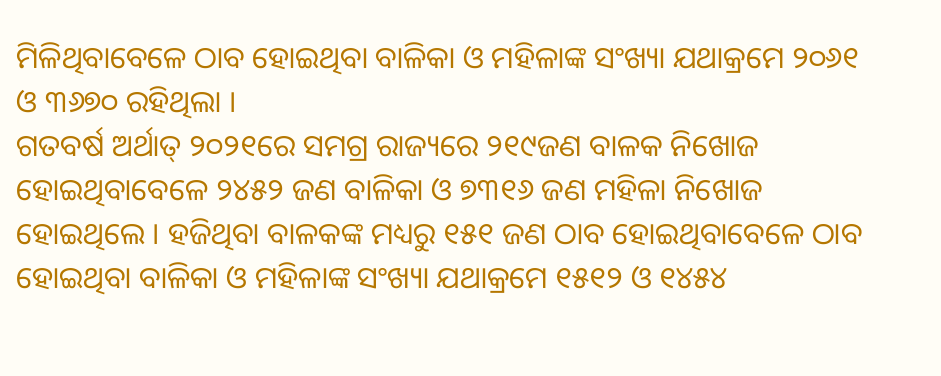ମିଳିଥିବାବେଳେ ଠାବ ହୋଇଥିବା ବାଳିକା ଓ ମହିଳାଙ୍କ ସଂଖ୍ୟା ଯଥାକ୍ରମେ ୨୦୬୧ ଓ ୩୬୭୦ ରହିଥିଲା ।
ଗତବର୍ଷ ଅର୍ଥାତ୍ ୨୦୨୧ରେ ସମଗ୍ର ରାଜ୍ୟରେ ୨୧୯ଜଣ ବାଳକ ନିଖୋଜ ହୋଇଥିବାବେଳେ ୨୪୫୨ ଜଣ ବାଳିକା ଓ ୭୩୧୬ ଜଣ ମହିଳା ନିଖୋଜ ହୋଇଥିଲେ । ହଜିଥିବା ବାଳକଙ୍କ ମଧ୍ୟରୁ ୧୫୧ ଜଣ ଠାବ ହୋଇଥିବାବେଳେ ଠାବ ହୋଇଥିବା ବାଳିକା ଓ ମହିଳାଙ୍କ ସଂଖ୍ୟା ଯଥାକ୍ରମେ ୧୫୧୨ ଓ ୧୪୫୪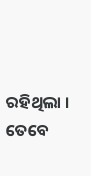ରହିଥିଲା ।
ତେବେ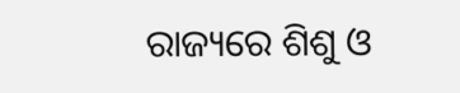ରାଜ୍ୟରେ ଶିଶୁ ଓ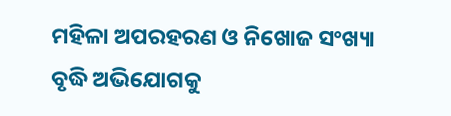ମହିଳା ଅପରହରଣ ଓ ନିଖୋଜ ସଂଖ୍ୟା ବୃଦ୍ଧି ଅଭିଯୋଗକୁ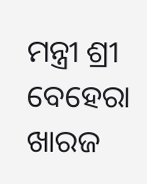ମନ୍ତ୍ରୀ ଶ୍ରୀ ବେହେରା ଖାରଜ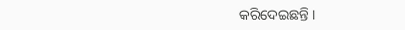କରିଦେଇଛନ୍ତି ।